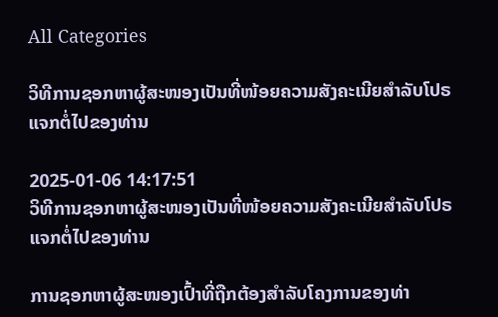All Categories

ວິທີການຊອກຫາຜູ້ສະໜອງເປັນທີ່ໜ້ອຍຄວາມສັງຄະເນີຍສຳລັບໂປຣແຈກຕໍ່ໄປຂອງທ່ານ

2025-01-06 14:17:51
ວິທີການຊອກຫາຜູ້ສະໜອງເປັນທີ່ໜ້ອຍຄວາມສັງຄະເນີຍສຳລັບໂປຣແຈກຕໍ່ໄປຂອງທ່ານ

ການຊອກຫາຜູ້ສະໜອງເປົ້າທີ່ຖືກຕ້ອງສຳລັບໂຄງການຂອງທ່າ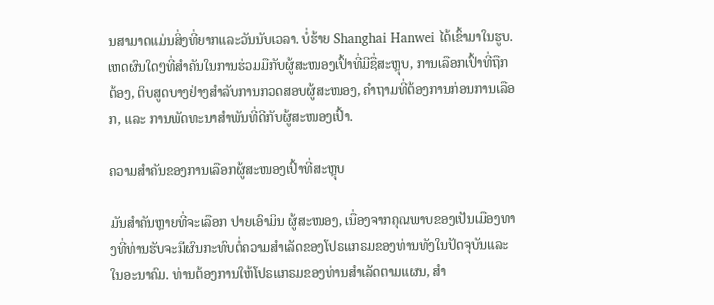ນສາມາດແມ່ນສິ່ງທີ່ຍາກແລະວັນນັບເວລາ. ບໍ່ຮ້າຍ Shanghai Hanwei ໄດ້ເຂົ້າມາໃນຮູບ. ເຫດຜົນໃດໆທີ່ສຳຄັນໃນການຮ່ວມມືກັບຜູ້ສະໜອງເປົ້າທີ່ມີຊື່ສະຫຼຸບ, ການເລືອກເປົ້າທີ່ຖືກຕ້ອງ, ຕິບສູດບາງຢ່າງສຳລັບການກວດສອບຜູ້ສະໜອງ, ຄຳຖາມທີ່ຕ້ອງການກ່ອນການເລືອກ, ແລະ ການພັດທະນາສຳພັນທີ່ດີກັບຜູ້ສະໜອງເປົ້າ.

ຄວາມສຳຄັນຂອງການເລືອກຜູ້ສະໜອງເປົ້າທີ່ສະຫຼຸບ

ມັນສຳຄັນຫຼາຍທີ່ຈະເລືອກ ປາຍເອົາມິນ ຜູ້ສະໜອງ, ເນື່ອງຈາກຄຸณພາບຂອງເປັນເມືອງທາງທີ່ທ່ານຮັບຈະมีຜົນກະທົບຕໍ່ຄວາມສຳເລັດຂອງໂປຣແກຣມຂອງທ່ານທັງໃນປັດຈຸບັນແລະໃນອະນາຄົມ. ທ່ານຕ້ອງການໃຫ້ໂປຣແກຣມຂອງທ່ານສຳເລັດຕາມແຜນ, ສຳ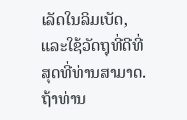ເລັດໃນລິມເບັດ, ແລະໃຊ້ວັດຖຸທີ່ດີທີ່ສຸດທີ່ທ່ານສາມາດ. ຖ້າທ່ານ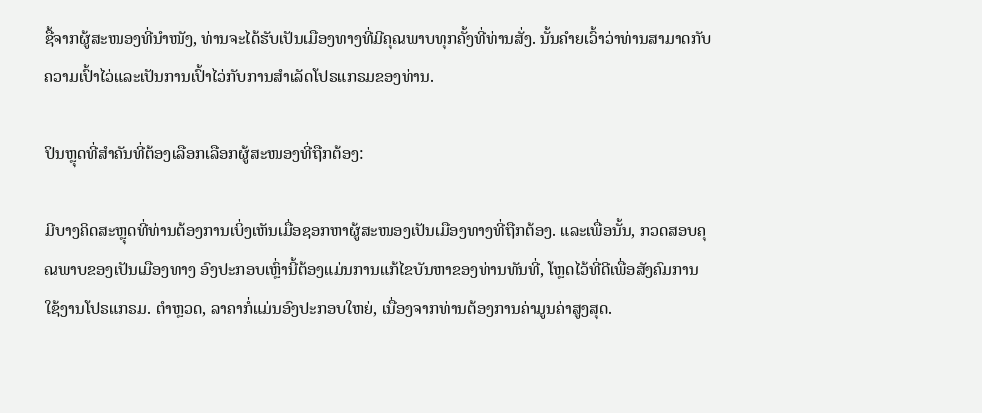ຊື້ຈາກຜູ້ສະໜອງທີ່ນຳໜັງ, ທ່ານຈະໄດ້ຮັບເປັນເມືອງທາງທີ່ມີຄຸณພາບທຸກຄັ້ງທີ່ທ່ານສັ່ງ. ນັ້ນຄໍາຍເວົ້າວ່າທ່ານສາມາດກັບຄວາມເປົ້າໄວ່ແລະເປັນການເປົ້າໄວ່ກັບການສຳເລັດໂປຣແກຣມຂອງທ່ານ.

ປິນຫຼຸດທີ່ສຳຄັນທີ່ຕ້ອງເລືອກເລືອກຜູ້ສະໜອງທີ່ຖືກຕ້ອງ:

ມີບາງຄິດສະຫຼຸດທີ່ທ່ານຕ້ອງການເບິ່ງເຫັນເມື່ອຊອກຫາຜູ້ສະໜອງເປັນເມືອງທາງທີ່ຖືກຕ້ອງ. ແລະເພື່ອນັ້ນ, ກວດສອບຄຸณພາບຂອງເປັນເມືອງທາງ ອົງປະກອບເຫຼົ່ານີ້ຕ້ອງແມ່ນການແກ້ໄຂບັນຫາຂອງທ່ານທັນທີ່, ໂຫຼດໄວ້ທີ່ດີເພື່ອສັງຄົມການໃຊ້ງານໂປຣແກຣມ. ຕຳຫຼວດ, ລາຄາກໍ່ແມ່ນອົງປະກອບໃຫຍ່, ເນື່ອງຈາກທ່ານຕ້ອງການຄ່າມູນຄ່າສູງສຸດ.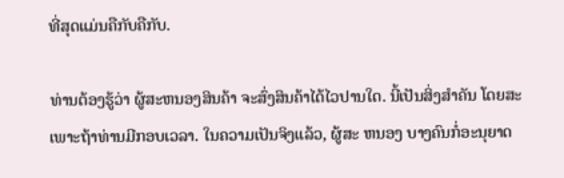ທີ່ສຸດແມ່ນຄືກັບຄືກັບ.

ທ່ານຕ້ອງຮູ້ວ່າ ຜູ້ສະຫນອງສິນຄ້າ ຈະສົ່ງສິນຄ້າໄດ້ໄວປານໃດ. ນີ້ເປັນສິ່ງສໍາຄັນ ໂດຍສະເພາະຖ້າທ່ານມີກອບເວລາ. ໃນຄວາມເປັນຈິງແລ້ວ, ຜູ້ສະ ຫນອງ ບາງຄົນກໍ່ອະນຸຍາດ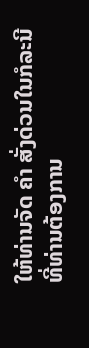ໃຫ້ທ່ານຈັດ ຄໍາ ສັ່ງດ່ວນໃນກໍລະນີທີ່ທ່ານຕ້ອງການ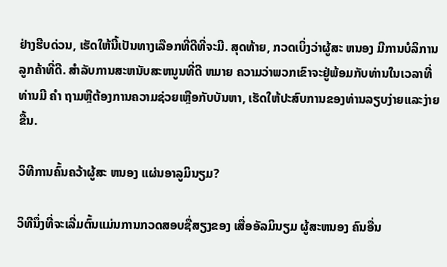ຢ່າງຮີບດ່ວນ, ເຮັດໃຫ້ນີ້ເປັນທາງເລືອກທີ່ດີທີ່ຈະມີ. ສຸດທ້າຍ, ກວດເບິ່ງວ່າຜູ້ສະ ຫນອງ ມີການບໍລິການລູກຄ້າທີ່ດີ. ສໍາລັບການສະຫນັບສະຫນູນທີ່ດີ ຫມາຍ ຄວາມວ່າພວກເຂົາຈະຢູ່ພ້ອມກັບທ່ານໃນເວລາທີ່ທ່ານມີ ຄໍາ ຖາມຫຼືຕ້ອງການຄວາມຊ່ວຍເຫຼືອກັບບັນຫາ, ເຮັດໃຫ້ປະສົບການຂອງທ່ານລຽບງ່າຍແລະງ່າຍຂື້ນ.

ວິທີການຄົ້ນຄວ້າຜູ້ສະ ຫນອງ ແຜ່ນອາລູມິນຽມ?

ວິທີນຶ່ງທີ່ຈະເລີ່ມຕົ້ນແມ່ນການກວດສອບຊື່ສຽງຂອງ ເສື່ອອັລມິນຽມ ຜູ້ສະຫນອງ ຄົນອື່ນ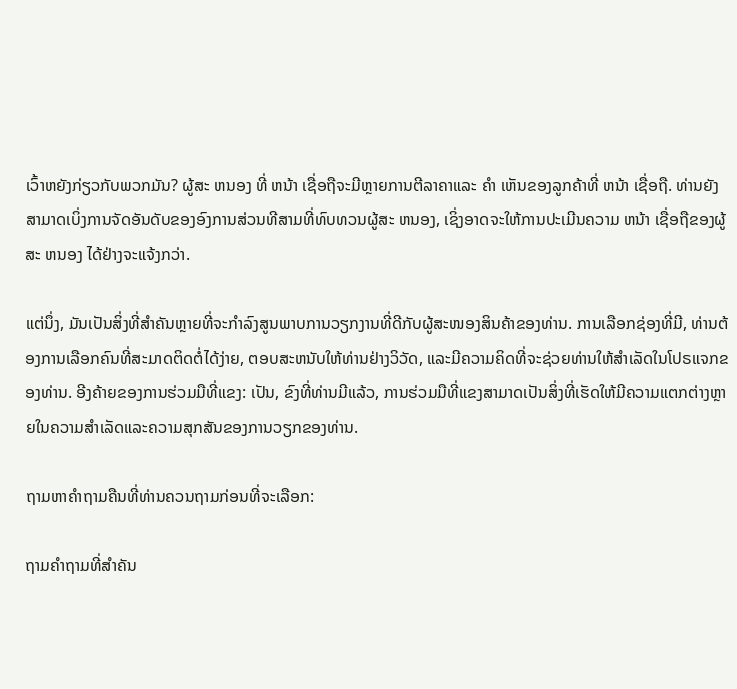ເວົ້າຫຍັງກ່ຽວກັບພວກມັນ? ຜູ້ສະ ຫນອງ ທີ່ ຫນ້າ ເຊື່ອຖືຈະມີຫຼາຍການຕີລາຄາແລະ ຄໍາ ເຫັນຂອງລູກຄ້າທີ່ ຫນ້າ ເຊື່ອຖື. ທ່ານຍັງສາມາດເບິ່ງການຈັດອັນດັບຂອງອົງການສ່ວນທີສາມທີ່ທົບທວນຜູ້ສະ ຫນອງ, ເຊິ່ງອາດຈະໃຫ້ການປະເມີນຄວາມ ຫນ້າ ເຊື່ອຖືຂອງຜູ້ສະ ຫນອງ ໄດ້ຢ່າງຈະແຈ້ງກວ່າ.

ແຕ່ນຶ່ງ, ມັນເປັນສິ່ງທີ່ສຳຄັນຫຼາຍທີ່ຈະກໍາລົງສູນພາບການວຽກງານທີ່ດີກັບຜູ້ສະໜອງສິນຄ້າຂອງທ່ານ. ການເລືອກຊ່ອງທີ່ມີ, ທ່ານຕ້ອງການເລືອກຄົນທີ່ສະມາດຕິດຕໍ່ໄດ້ງ່າຍ, ຕອບສະຫນັບໃຫ້ທ່ານຢ່າງວິວັດ, ແລະມີຄວາມຄິດທີ່ຈະຊ່ວຍທ່ານໃຫ້ສຳເລັດໃນໂປຣແຈກຂອງທ່ານ. ອີງຄ້າຍຂອງການຮ່ວມມືທີ່ແຂງ: ເປັນ, ຂົງທີ່ທ່ານມີແລ້ວ, ການຮ່ວມມືທີ່ແຂງສາມາດເປັນສິ່ງທີ່ເຮັດໃຫ້ມີຄວາມແຕກຕ່າງຫຼາຍໃນຄວາມສຳເລັດແລະຄວາມສຸກສັນຂອງການວຽກຂອງທ່ານ.

ຖາມຫາຄຳຖາມຄືນທີ່ທ່ານຄວນຖາມກ່ອນທີ່ຈະເລືອກ:

ຖາມຄຳຖາມທີ່ສຳຄັນ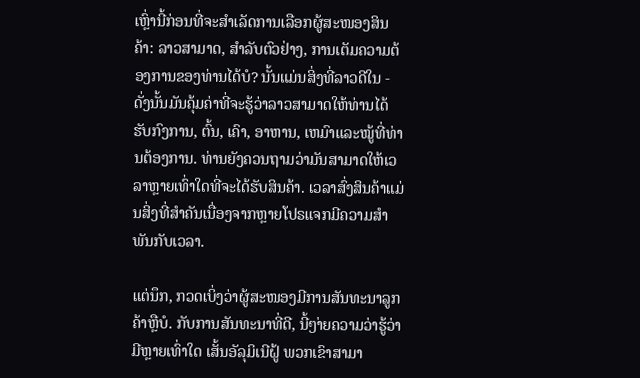ເຫຼົ່ານີ້ກ່ອນທີ່ຈະສຳເລັດການເລືອກຜູ້ສະໜອງສິນຄ້າ: ລາວສາມາດ, ສຳລັບຕົວຢ່າງ, ການເຕັມຄວາມຕ້ອງການຂອງທ່ານໄດ້ບໍ? ນັ້ນແມ່ນສິ່ງທີ່ລາວດີໃນ - ດັ່ງນັ້ນມັນຄຸ້ມຄ່າທີ່ຈະຮູ້ວ່າລາວສາມາດໃຫ້ທ່ານໄດ້ຮັບກົງການ, ຕົ້ນ, ເຄົາ, ອາຫານ, ເຫມົາແລະໝູ້ທີ່ທ່ານຕ້ອງການ. ທ່ານຍັງຄວນຖາມວ່າມັນສາມາດໃຫ້ເວລາຫຼາຍເທົ່າໃດທີ່ຈະໄດ້ຮັບສິນຄ້າ. ເວລາສົ່ງສິນຄ້າແມ່ນສິ່ງທີ່ສຳຄັນເນື່ອງຈາກຫຼາຍໂປຣແຈກມີຄວາມສຳພັນກັບເວລາ.

ແຕ່ນຶກ, ກວດເບິ່ງວ່າຜູ້ສະໜອງມີການສັນທະນາລູກຄ້າຫຼືບໍ. ກັບການສັນທະນາທີ່ດີ, ນີ້ໆ່າຍຄວາມວ່າຮູ້ວ່າມີຫຼາຍເທົ່າໃດ ເສັ້ນອັລຸມິເນີຝູ້ ພວກເຂົາສາມາ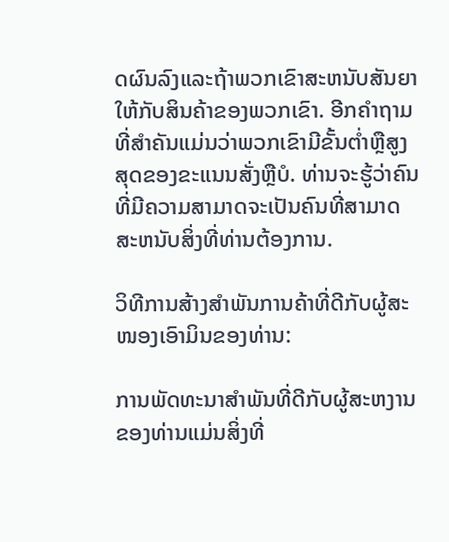ດຜົນລົງແລະຖ້າພວກເຂົາສະຫນັບສັນຍາໃຫ້ກັບສິນຄ້າຂອງພວກເຂົາ. ອີກຄຳຖາມທີ່ສຳຄັນແມ່ນວ່າພວກເຂົາມີຂັ້ນຕ່ຳຫຼືສູງສຸດຂອງຂະແນນສັ່ງຫຼືບໍ. ທ່ານຈະຮູ້ວ່າຄົນທີ່ມີຄວາມສາມາດຈະເປັນຄົນທີ່ສາມາດສະຫນັບສິ່ງທີ່ທ່ານຕ້ອງການ.

ວິທີການສ້າງສຳພັນການຄ້າທີ່ດີກັບຜູ້ສະໜອງເອົາມິນຂອງທ່ານ:

ການພັດທະນາສຳພັນທີ່ດີກັບຜູ້ສະຫງານຂອງທ່ານແມ່ນສິ່ງທີ່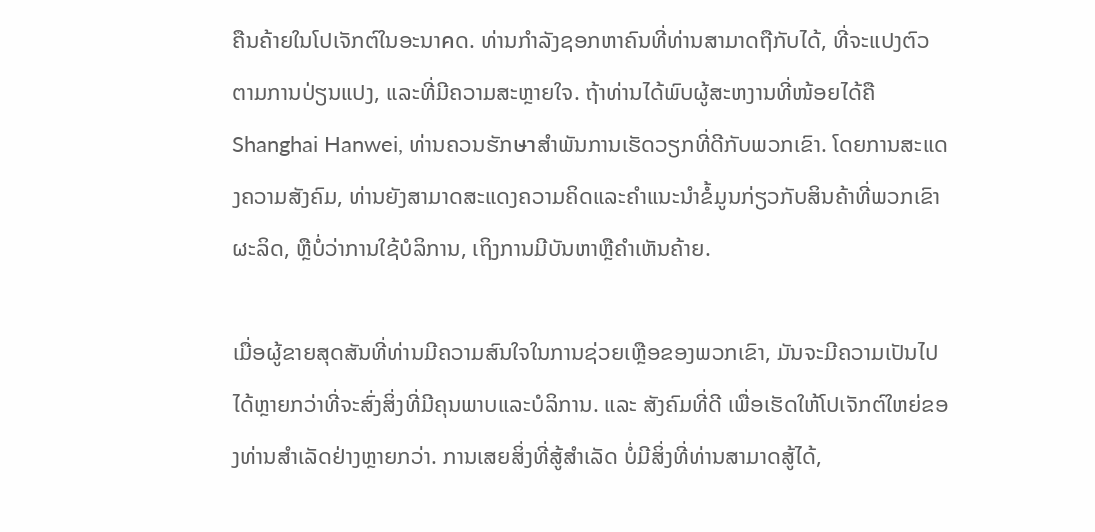ຄືນຄ້າຍໃນໂປເຈັກຕ໌ໃນອະນາคດ. ທ່ານກຳລັງຊອກຫາຄົນທີ່ທ່ານສາມາດຖືກັບໄດ້, ທີ່ຈະແປງຕົວຕາມການປ່ຽນແປງ, ແລະທີ່ມີຄວາມສະຫຼາຍໃຈ. ຖ້າທ່ານໄດ້ພົບຜູ້ສະຫງານທີ່ໜ້ອຍໄດ້ຄື Shanghai Hanwei, ທ່ານຄວນຮັກษาສຳພັນການເຮັດວຽກທີ່ດີກັບພວກເຂົາ. ໂດຍການສະແດງຄວາມສັງຄົມ, ທ່ານຍັງສາມາດສະແດງຄວາມຄິດແລະຄຳແນະນຳຂໍ້ມູນກ່ຽວກັບສິນຄ້າທີ່ພວກເຂົາຜະລິດ, ຫຼືບໍ່ວ່າການໃຊ້ບໍລິການ, ເຖິງການມີບັນຫາຫຼືຄຳເຫັນຄ້າຍ.

ເມື່ອຜູ້ຂາຍສຸດສັນທີ່ທ່ານມີຄວາມສົນໃຈໃນການຊ່ວຍເຫຼືອຂອງພວກເຂົາ, ມັນຈະມີຄວາມເປັນໄປໄດ້ຫຼາຍກວ່າທີ່ຈະສົ່ງສິ່ງທີ່ມີຄຸນພາບແລະບໍລິການ. ແລະ ສັງຄົມທີ່ດີ ເພື່ອເຮັດໃຫ້ໂປເຈັກຕ໌ໃຫຍ່ຂອງທ່ານສຳເລັດຢ່າງຫຼາຍກວ່າ. ການເສຍສິ່ງທີ່ສູ້ສຳເລັດ ບໍ່ມີສິ່ງທີ່ທ່ານສາມາດສູ້ໄດ້,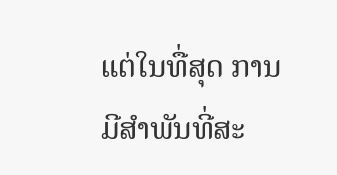ແຕ່ໃນທື່ສຸດ ການມີສຳພັນທີ່ສະ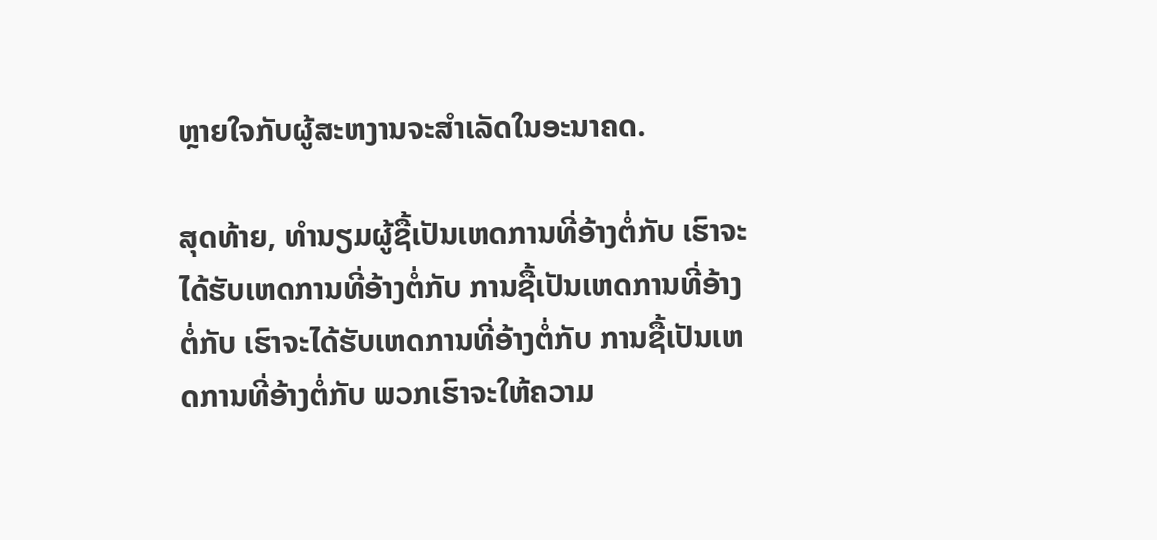ຫຼາຍໃຈກັບຜູ້ສະຫງານຈະສຳເລັດໃນອະນາຄດ.

ສຸດທ້າຍ, ທຳນຽມຜູ້ຊື້ເປັນເຫດການທີ່ອ້າງຕໍ່ກັບ ເຮົາຈະໄດ້ຮັບເຫດການທີ່ອ້າງຕໍ່ກັບ ການຊື້ເປັນເຫດການທີ່ອ້າງຕໍ່ກັບ ເຮົາຈະໄດ້ຮັບເຫດການທີ່ອ້າງຕໍ່ກັບ ການຊື້ເປັນເຫດການທີ່ອ້າງຕໍ່ກັບ ພວກເຮົາຈະໃຫ້ຄວາມ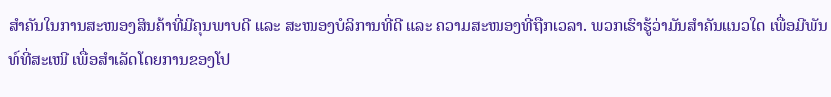ສຳຄັນໃນການສະໜອງສິນຄ້າທີ່ມີຄຸນພາບດີ ແລະ ສະໜອງບໍລິການທີ່ດີ ແລະ ຄວາມສະໜອງທີ່ຖືກເວລາ. ພວກເຮົາຮູ້ວ່າມັນສຳຄັນແນວໃດ ເພື່ອມີພັນທ໌ທີ່ສະເໜີ ເພື່ອສຳເລັດໂດຍການຂອງໂປ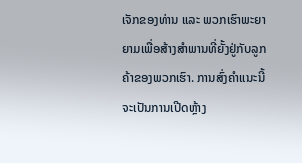ເຈັກຂອງທ່ານ ແລະ ພວກເຮົາພະຍາຍາມເພື່ອສ້າງສຳພານທີ່ຍັ້ງຢູ່ກັບລູກຄ້າຂອງພວກເຮົາ. ການສົ່ງຄຳແນະນີ້ຈະເປັນການເປີດຫຼ້າງ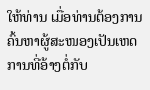ໃຫ້ທ່ານ ເມື່ອທ່ານຕ້ອງການຄົ້ນຫາຜູ້ສະໜອງເປັນເຫດການທີ່ອ້າງຕໍ່ກັບ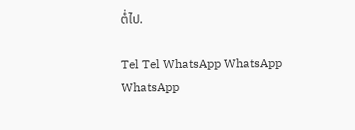ຕໍ່ໄປ.

Tel Tel WhatsApp WhatsApp
WhatsApp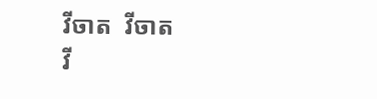វីចាត  វីចាត
វី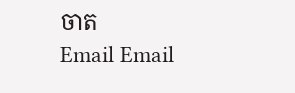ចាត
Email Email